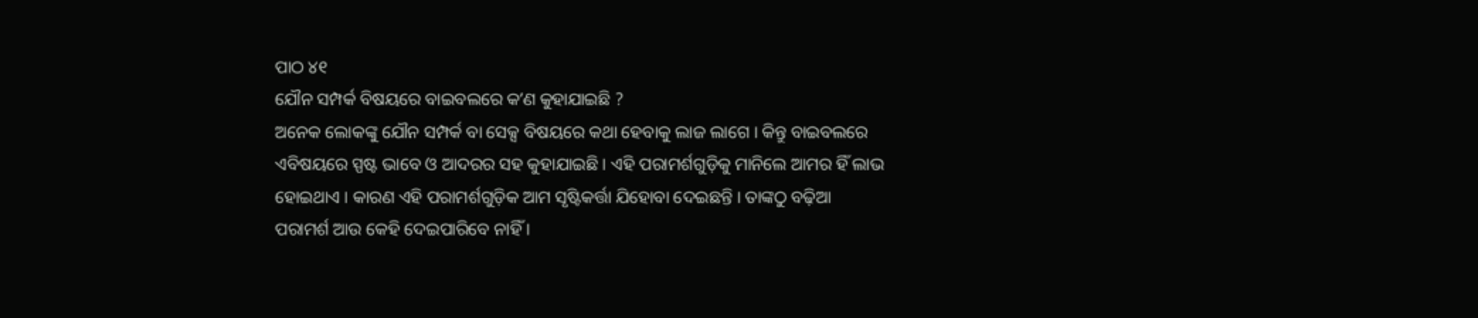ପାଠ ୪୧
ଯୌନ ସମ୍ପର୍କ ବିଷୟରେ ବାଇବଲରେ କʼଣ କୁହାଯାଇଛି ?
ଅନେକ ଲୋକଙ୍କୁ ଯୌନ ସମ୍ପର୍କ ବା ସେକ୍ସ ବିଷୟରେ କଥା ହେବାକୁ ଲାଜ ଲାଗେ । କିନ୍ତୁ ବାଇବଲରେ ଏବିଷୟରେ ସ୍ପଷ୍ଟ ଭାବେ ଓ ଆଦରର ସହ କୁହାଯାଇଛି । ଏହି ପରାମର୍ଶଗୁଡ଼ିକୁ ମାନିଲେ ଆମର ହିଁ ଲାଭ ହୋଇଥାଏ । କାରଣ ଏହି ପରାମର୍ଶଗୁଡ଼ିକ ଆମ ସୃଷ୍ଟିକର୍ତ୍ତା ଯିହୋବା ଦେଇଛନ୍ତି । ତାଙ୍କଠୁ ବଢ଼ିଆ ପରାମର୍ଶ ଆଉ କେହି ଦେଇପାରିବେ ନାହିଁ ।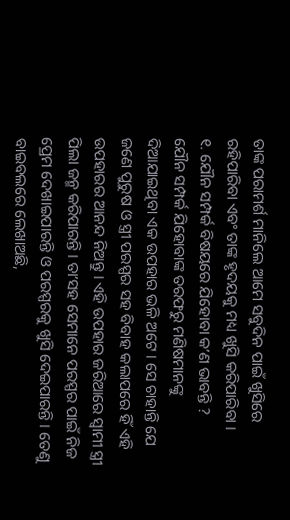ତାଙ୍କ ପରାମର୍ଶ ମାନିଲେ ଆମେ ସବୁଦିନ ପାଇଁ ଖୁସିରେ ରହିପାରିବା ଏବଂ ତାଙ୍କ ହୃଦୟକୁ ମଧ୍ୟ ଖୁସି କରିପାରିବା ।
୧. ଯୌନ ସମ୍ପର୍କ ବିଷୟରେ ଯିହୋବା କʼଣ ଭାବନ୍ତି ?
ଯୌନ ସମ୍ପର୍କ ଯିହୋବାଙ୍କ ତରଫରୁ ମଣିଷମାନଙ୍କୁ ଦିଆଯାଇଥିବା ଏକ ଉପହାର ଭଳି ଅଟେ । ସେ ଚାହାନ୍ତି ଯେ ଜଣେ ପୁରୁଷ ଓ ସ୍ତ୍ରୀ ପରସ୍ପର ସହ ବିବାହ କଲାପରେ ହିଁ ଏହି ଉପହାରର ଆନନ୍ଦ ନିଅନ୍ତୁ । ଏହି ଉପହାର ଜରିଆରେ ସ୍ୱାମୀ ସ୍ତ୍ରୀ ପିଲା ଜନ୍ମ କରିପାରନ୍ତି । ତାʼସହ ସେମାନେ ପରସ୍ପର ପାଇଁ ନିଜ ପ୍ରେମ ଦେଖାଇପାରନ୍ତି ଓ ପରସ୍ପରକୁ ଖୁସି ଦେଇପାରନ୍ତି । ତେଣୁ ବାଇବଲରେ ଲେଖାଅଛି,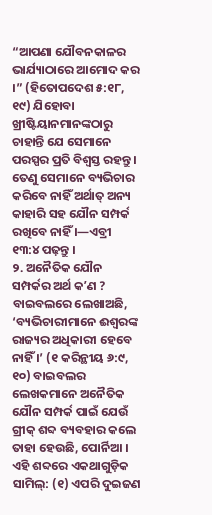“ଆପଣା ଯୌବନକାଳର ଭାର୍ଯ୍ୟାଠାରେ ଆମୋଦ କର ।” (ହିତୋପଦେଶ ୫:୧୮, ୧୯) ଯିହୋବା ଖ୍ରୀଷ୍ଟିୟାନମାନଙ୍କଠାରୁ ଚାହାନ୍ତି ଯେ ସେମାନେ ପରସ୍ପର ପ୍ରତି ବିଶ୍ୱସ୍ତ ରହନ୍ତୁ । ତେଣୁ ସେମାନେ ବ୍ୟଭିଚାର କରିବେ ନାହିଁ ଅର୍ଥାତ୍ ଅନ୍ୟ କାହାରି ସହ ଯୌନ ସମ୍ପର୍କ ରଖିବେ ନାହିଁ ।—ଏବ୍ରୀ ୧୩:୪ ପଢ଼ନ୍ତୁ ।
୨. ଅନୈତିକ ଯୌନ ସମ୍ପର୍କର ଅର୍ଥ କʼଣ ?
ବାଇବଲରେ ଲେଖାଅଛି, ‘ବ୍ୟଭିଚାରୀମାନେ ଈଶ୍ୱରଙ୍କ ରାଜ୍ୟର ଅଧିକାରୀ ହେବେ ନାହିଁ ।’ (୧ କରିନ୍ଥୀୟ ୬:୯, ୧୦) ବାଇବଲର ଲେଖକମାନେ ଅନୈତିକ ଯୌନ ସମ୍ପର୍କ ପାଇଁ ଯେଉଁ ଗ୍ରୀକ୍ ଶବ୍ଦ ବ୍ୟବହାର କଲେ ତାହା ହେଉଛି, ପୋର୍ନିଆ । ଏହି ଶବ୍ଦରେ ଏକଥାଗୁଡ଼ିକ ସାମିଲ୍: (୧) ଏପରି ଦୁଇଜଣ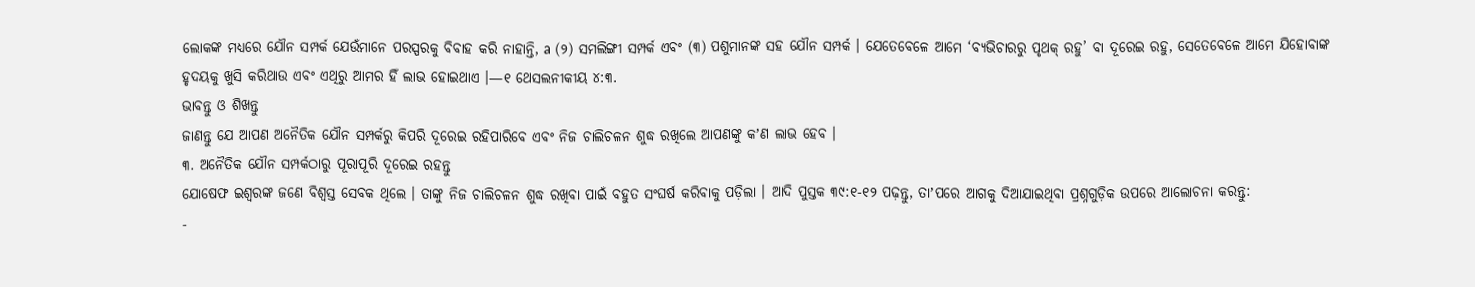ଲୋକଙ୍କ ମଧ୍ୟରେ ଯୌନ ସମ୍ପର୍କ ଯେଉଁମାନେ ପରସ୍ପରକୁ ବିବାହ କରି ନାହାନ୍ତି, a (୨) ସମଲିଙ୍ଗୀ ସମ୍ପର୍କ ଏବଂ (୩) ପଶୁମାନଙ୍କ ସହ ଯୌନ ସମ୍ପର୍କ । ଯେତେବେଳେ ଆମେ ‘ବ୍ୟଭିଚାରରୁ ପୃଥକ୍ ରହୁ’ ବା ଦୂରେଇ ରହୁ, ସେତେବେଳେ ଆମେ ଯିହୋବାଙ୍କ ହୃଦୟକୁ ଖୁସି କରିଥାଉ ଏବଂ ଏଥିରୁ ଆମର ହିଁ ଲାଭ ହୋଇଥାଏ ।—୧ ଥେସଲନୀକୀୟ ୪:୩.
ଭାବନ୍ତୁ ଓ ଶିଖନ୍ତୁ
ଜାଣନ୍ତୁ ଯେ ଆପଣ ଅନୈତିକ ଯୌନ ସମ୍ପର୍କରୁ କିପରି ଦୂରେଇ ରହିପାରିବେ ଏବଂ ନିଜ ଚାଲିଚଳନ ଶୁଦ୍ଧ ରଖିଲେ ଆପଣଙ୍କୁ କʼଣ ଲାଭ ହେବ ।
୩. ଅନୈତିକ ଯୌନ ସମ୍ପର୍କଠାରୁ ପୂରାପୂରି ଦୂରେଇ ରହନ୍ତୁ
ଯୋଷେଫ ଇଶ୍ୱରଙ୍କ ଜଣେ ବିଶ୍ୱସ୍ତ ସେବକ ଥିଲେ । ତାଙ୍କୁ ନିଜ ଚାଲିଚଳନ ଶୁଦ୍ଧ ରଖିବା ପାଇଁ ବହୁତ ସଂଘର୍ଷ କରିବାକୁ ପଡ଼ିଲା । ଆଦି ପୁସ୍ତକ ୩୯:୧-୧୨ ପଢ଼ନ୍ତୁ, ତାʼପରେ ଆଗକୁ ଦିଆଯାଇଥିବା ପ୍ରଶ୍ନଗୁଡ଼ିକ ଉପରେ ଆଲୋଚନା କରନ୍ତୁ:
-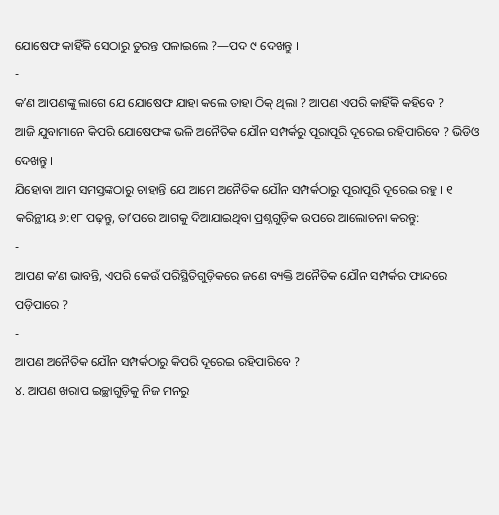ଯୋଷେଫ କାହିଁକି ସେଠାରୁ ତୁରନ୍ତ ପଳାଇଲେ ?—ପଦ ୯ ଦେଖନ୍ତୁ ।
-
କʼଣ ଆପଣଙ୍କୁ ଲାଗେ ଯେ ଯୋଷେଫ ଯାହା କଲେ ତାହା ଠିକ୍ ଥିଲା ? ଆପଣ ଏପରି କାହିଁକି କହିବେ ?
ଆଜି ଯୁବାମାନେ କିପରି ଯୋଷେଫଙ୍କ ଭଳି ଅନୈତିକ ଯୌନ ସମ୍ପର୍କରୁ ପୂରାପୂରି ଦୂରେଇ ରହିପାରିବେ ? ଭିଡିଓ ଦେଖନ୍ତୁ ।
ଯିହୋବା ଆମ ସମସ୍ତଙ୍କଠାରୁ ଚାହାନ୍ତି ଯେ ଆମେ ଅନୈତିକ ଯୌନ ସମ୍ପର୍କଠାରୁ ପୂରାପୂରି ଦୂରେଇ ରହୁ । ୧ କରିନ୍ଥୀୟ ୬:୧୮ ପଢ଼ନ୍ତୁ, ତାʼପରେ ଆଗକୁ ଦିଆଯାଇଥିବା ପ୍ରଶ୍ନଗୁଡ଼ିକ ଉପରେ ଆଲୋଚନା କରନ୍ତୁ:
-
ଆପଣ କʼଣ ଭାବନ୍ତି, ଏପରି କେଉଁ ପରିସ୍ଥିତିଗୁଡ଼ିକରେ ଜଣେ ବ୍ୟକ୍ତି ଅନୈତିକ ଯୌନ ସମ୍ପର୍କର ଫାନ୍ଦରେ ପଡ଼ିପାରେ ?
-
ଆପଣ ଅନୈତିକ ଯୌନ ସମ୍ପର୍କଠାରୁ କିପରି ଦୂରେଇ ରହିପାରିବେ ?
୪. ଆପଣ ଖରାପ ଇଚ୍ଛାଗୁଡ଼ିକୁ ନିଜ ମନରୁ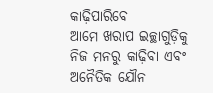କାଢ଼ିପାରିବେ
ଆମେ ଖରାପ ଇଚ୍ଛାଗୁଡ଼ିକୁ ନିଜ ମନରୁ କାଢ଼ିବା ଏବଂ ଅନୈତିକ ଯୌନ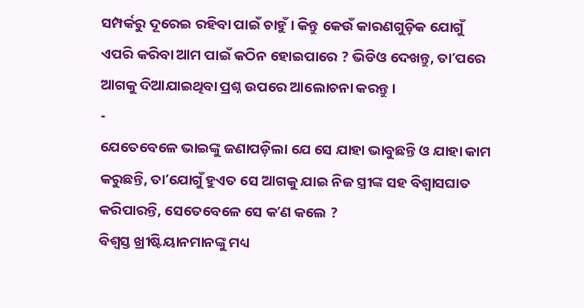ସମ୍ପର୍କରୁ ଦୂରେଇ ରହିବା ପାଇଁ ଚାହୁଁ । କିନ୍ତୁ କେଉଁ କାରଣଗୁଡ଼ିକ ଯୋଗୁଁ ଏପରି କରିବା ଆମ ପାଇଁ କଠିନ ହୋଇପାରେ ? ଭିଡିଓ ଦେଖନ୍ତୁ, ତାʼପରେ ଆଗକୁ ଦିଆଯାଇଥିବା ପ୍ରଶ୍ନ ଉପରେ ଆଲୋଚନା କରନ୍ତୁ ।
-
ଯେତେବେଳେ ଭାଇଙ୍କୁ ଜଣାପଡ଼ିଲା ଯେ ସେ ଯାହା ଭାବୁଛନ୍ତି ଓ ଯାହା କାମ କରୁଛନ୍ତି, ତାʼଯୋଗୁଁ ହୁଏତ ସେ ଆଗକୁ ଯାଇ ନିଜ ସ୍ତ୍ରୀଙ୍କ ସହ ବିଶ୍ୱାସଘାତ କରିପାରନ୍ତି, ସେତେବେଳେ ସେ କʼଣ କଲେ ?
ବିଶ୍ୱସ୍ତ ଖ୍ରୀଷ୍ଟିୟାନମାନଙ୍କୁ ମଧ୍ୟ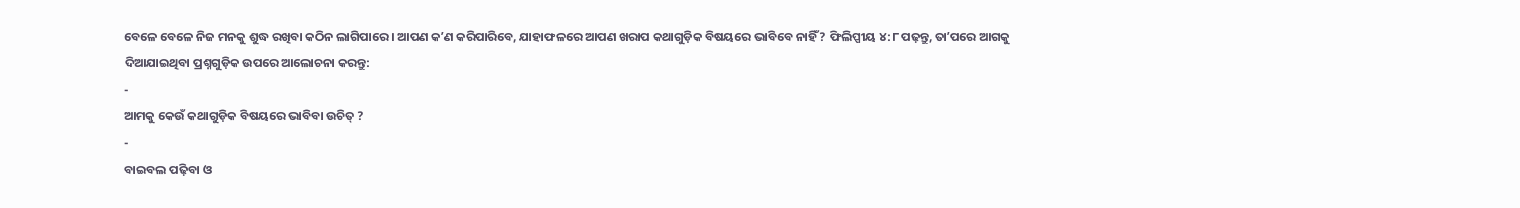ବେଳେ ବେଳେ ନିଜ ମନକୁ ଶୁଦ୍ଧ ରଖିବା କଠିନ ଲାଗିପାରେ । ଆପଣ କʼଣ କରିପାରିବେ, ଯାହାଫଳରେ ଆପଣ ଖରାପ କଥାଗୁଡ଼ିକ ବିଷୟରେ ଭାବିବେ ନାହିଁ ? ଫିଲିପ୍ପୀୟ ୪:୮ ପଢ଼ନ୍ତୁ, ତାʼପରେ ଆଗକୁ ଦିଆଯାଇଥିବା ପ୍ରଶ୍ନଗୁଡ଼ିକ ଉପରେ ଆଲୋଚନା କରନ୍ତୁ:
-
ଆମକୁ କେଉଁ କଥାଗୁଡ଼ିକ ବିଷୟରେ ଭାବିବା ଉଚିତ୍ ?
-
ବାଇବଲ ପଢ଼ିବା ଓ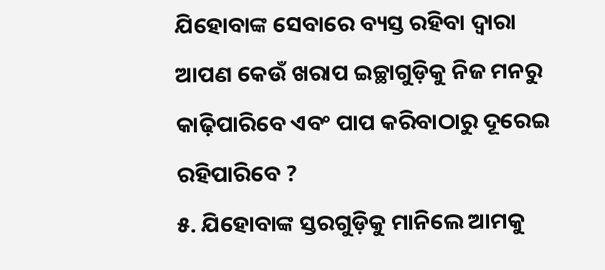ଯିହୋବାଙ୍କ ସେବାରେ ବ୍ୟସ୍ତ ରହିବା ଦ୍ୱାରା ଆପଣ କେଉଁ ଖରାପ ଇଚ୍ଛାଗୁଡ଼ିକୁ ନିଜ ମନରୁ କାଢ଼ିପାରିବେ ଏବଂ ପାପ କରିବାଠାରୁ ଦୂରେଇ ରହିପାରିବେ ?
୫. ଯିହୋବାଙ୍କ ସ୍ତରଗୁଡ଼ିକୁ ମାନିଲେ ଆମକୁ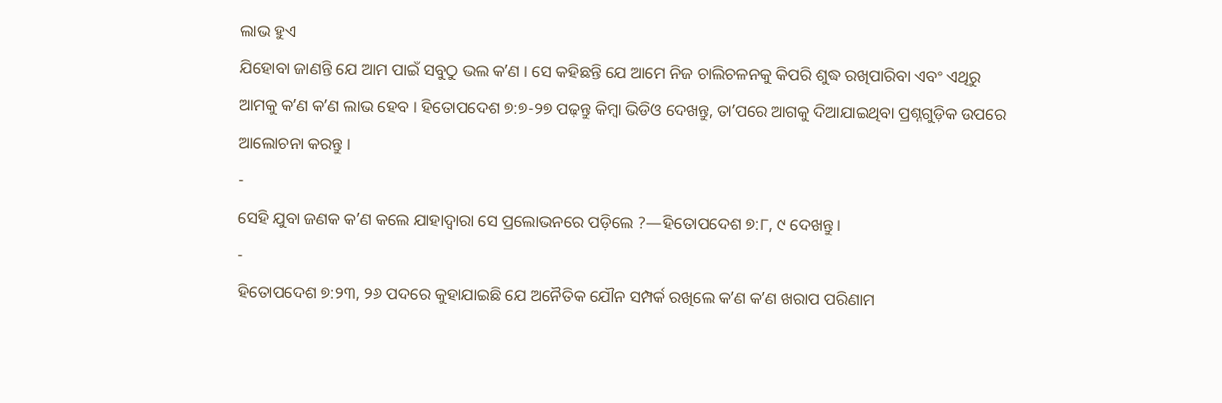ଲାଭ ହୁଏ
ଯିହୋବା ଜାଣନ୍ତି ଯେ ଆମ ପାଇଁ ସବୁଠୁ ଭଲ କʼଣ । ସେ କହିଛନ୍ତି ଯେ ଆମେ ନିଜ ଚାଲିଚଳନକୁ କିପରି ଶୁଦ୍ଧ ରଖିପାରିବା ଏବଂ ଏଥିରୁ ଆମକୁ କʼଣ କʼଣ ଲାଭ ହେବ । ହିତୋପଦେଶ ୭:୭-୨୭ ପଢ଼ନ୍ତୁ କିମ୍ବା ଭିଡିଓ ଦେଖନ୍ତୁ, ତାʼପରେ ଆଗକୁ ଦିଆଯାଇଥିବା ପ୍ରଶ୍ନଗୁଡ଼ିକ ଉପରେ ଆଲୋଚନା କରନ୍ତୁ ।
-
ସେହି ଯୁବା ଜଣକ କʼଣ କଲେ ଯାହାଦ୍ୱାରା ସେ ପ୍ରଲୋଭନରେ ପଡ଼ିଲେ ?—ହିତୋପଦେଶ ୭:୮, ୯ ଦେଖନ୍ତୁ ।
-
ହିତୋପଦେଶ ୭:୨୩, ୨୬ ପଦରେ କୁହାଯାଇଛି ଯେ ଅନୈତିକ ଯୌନ ସମ୍ପର୍କ ରଖିଲେ କʼଣ କʼଣ ଖରାପ ପରିଣାମ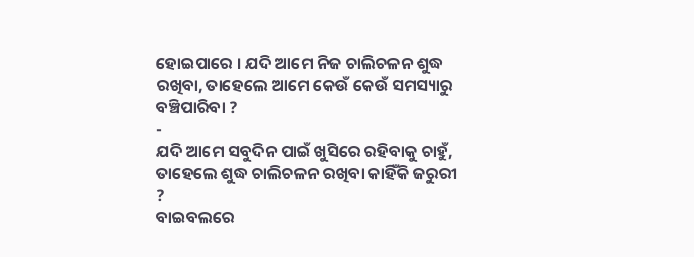ହୋଇପାରେ । ଯଦି ଆମେ ନିଜ ଚାଲିଚଳନ ଶୁଦ୍ଧ ରଖିବା, ତାହେଲେ ଆମେ କେଉଁ କେଉଁ ସମସ୍ୟାରୁ ବଞ୍ଚିପାରିବା ?
-
ଯଦି ଆମେ ସବୁଦିନ ପାଇଁ ଖୁସିରେ ରହିବାକୁ ଚାହୁଁ, ତାହେଲେ ଶୁଦ୍ଧ ଚାଲିଚଳନ ରଖିବା କାହିଁକି ଜରୁରୀ ?
ବାଇବଲରେ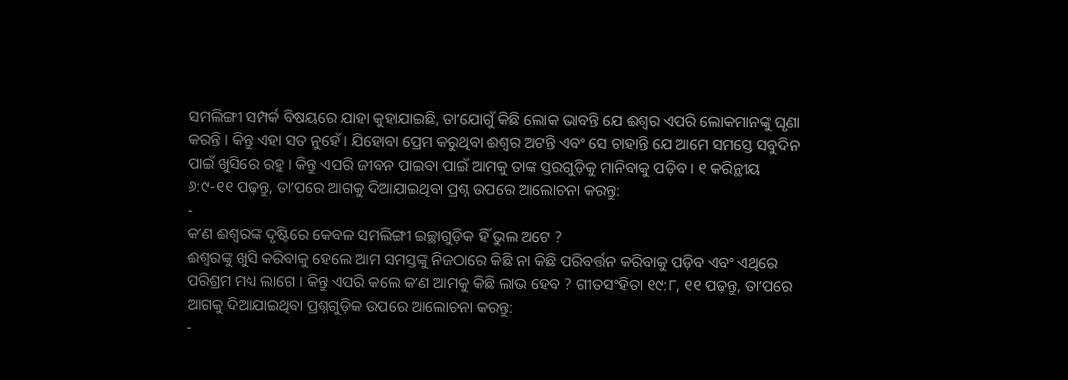ସମଲିଙ୍ଗୀ ସମ୍ପର୍କ ବିଷୟରେ ଯାହା କୁହାଯାଇଛି, ତାʼଯୋଗୁଁ କିଛି ଲୋକ ଭାବନ୍ତି ଯେ ଈଶ୍ୱର ଏପରି ଲୋକମାନଙ୍କୁ ଘୃଣା କରନ୍ତି । କିନ୍ତୁ ଏହା ସତ ନୁହେଁ । ଯିହୋବା ପ୍ରେମ କରୁଥିବା ଈଶ୍ୱର ଅଟନ୍ତି ଏବଂ ସେ ଚାହାନ୍ତି ଯେ ଆମେ ସମସ୍ତେ ସବୁଦିନ ପାଇଁ ଖୁସିରେ ରହୁ । କିନ୍ତୁ ଏପରି ଜୀବନ ପାଇବା ପାଇଁ ଆମକୁ ତାଙ୍କ ସ୍ତରଗୁଡ଼ିକୁ ମାନିବାକୁ ପଡ଼ିବ । ୧ କରିନ୍ଥୀୟ ୬:୯-୧୧ ପଢ଼ନ୍ତୁ, ତାʼପରେ ଆଗକୁ ଦିଆଯାଇଥିବା ପ୍ରଶ୍ନ ଉପରେ ଆଲୋଚନା କରନ୍ତୁ:
-
କʼଣ ଈଶ୍ୱରଙ୍କ ଦୃଷ୍ଟିରେ କେବଳ ସମଲିଙ୍ଗୀ ଇଚ୍ଛାଗୁଡ଼ିକ ହିଁ ଭୁଲ ଅଟେ ?
ଈଶ୍ୱରଙ୍କୁ ଖୁସି କରିବାକୁ ହେଲେ ଆମ ସମସ୍ତଙ୍କୁ ନିଜଠାରେ କିଛି ନା କିଛି ପରିବର୍ତ୍ତନ କରିବାକୁ ପଡ଼ିବ ଏବଂ ଏଥିରେ ପରିଶ୍ରମ ମଧ୍ୟ ଲାଗେ । କିନ୍ତୁ ଏପରି କଲେ କʼଣ ଆମକୁ କିଛି ଲାଭ ହେବ ? ଗୀତସଂହିତା ୧୯:୮, ୧୧ ପଢ଼ନ୍ତୁ, ତାʼପରେ ଆଗକୁ ଦିଆଯାଇଥିବା ପ୍ରଶ୍ନଗୁଡ଼ିକ ଉପରେ ଆଲୋଚନା କରନ୍ତୁ:
-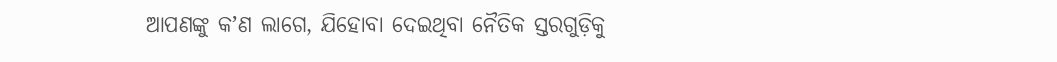ଆପଣଙ୍କୁ କʼଣ ଲାଗେ, ଯିହୋବା ଦେଇଥିବା ନୈତିକ ସ୍ତରଗୁଡ଼ିକୁ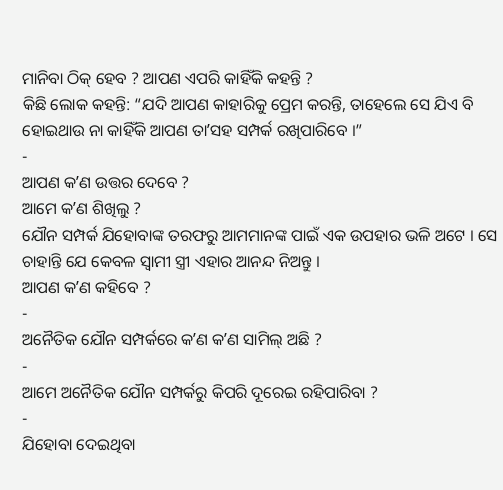ମାନିବା ଠିକ୍ ହେବ ? ଆପଣ ଏପରି କାହିଁକି କହନ୍ତି ?
କିଛି ଲୋକ କହନ୍ତି: “ଯଦି ଆପଣ କାହାରିକୁ ପ୍ରେମ କରନ୍ତି, ତାହେଲେ ସେ ଯିଏ ବି ହୋଇଥାଉ ନା କାହିଁକି ଆପଣ ତାʼସହ ସମ୍ପର୍କ ରଖିପାରିବେ ।”
-
ଆପଣ କʼଣ ଉତ୍ତର ଦେବେ ?
ଆମେ କʼଣ ଶିଖିଲୁ ?
ଯୌନ ସମ୍ପର୍କ ଯିହୋବାଙ୍କ ତରଫରୁ ଆମମାନଙ୍କ ପାଇଁ ଏକ ଉପହାର ଭଳି ଅଟେ । ସେ ଚାହାନ୍ତି ଯେ କେବଳ ସ୍ୱାମୀ ସ୍ତ୍ରୀ ଏହାର ଆନନ୍ଦ ନିଅନ୍ତୁ ।
ଆପଣ କʼଣ କହିବେ ?
-
ଅନୈତିକ ଯୌନ ସମ୍ପର୍କରେ କʼଣ କʼଣ ସାମିଲ୍ ଅଛି ?
-
ଆମେ ଅନୈତିକ ଯୌନ ସମ୍ପର୍କରୁ କିପରି ଦୂରେଇ ରହିପାରିବା ?
-
ଯିହୋବା ଦେଇଥିବା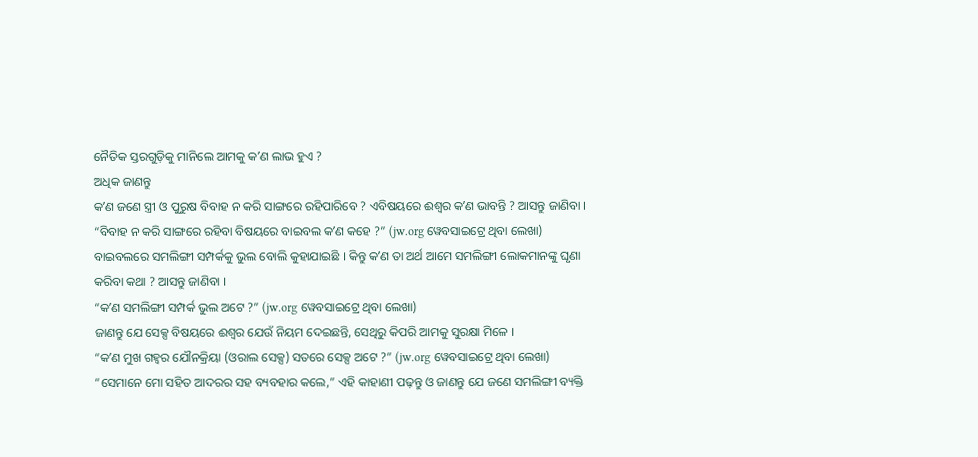ନୈତିକ ସ୍ତରଗୁଡ଼ିକୁ ମାନିଲେ ଆମକୁ କʼଣ ଲାଭ ହୁଏ ?
ଅଧିକ ଜାଣନ୍ତୁ
କʼଣ ଜଣେ ସ୍ତ୍ରୀ ଓ ପୁରୁଷ ବିବାହ ନ କରି ସାଙ୍ଗରେ ରହିପାରିବେ ? ଏବିଷୟରେ ଈଶ୍ୱର କʼଣ ଭାବନ୍ତି ? ଆସନ୍ତୁ ଜାଣିବା ।
“ବିବାହ ନ କରି ସାଙ୍ଗରେ ରହିବା ବିଷୟରେ ବାଇବଲ କʼଣ କହେ ?” (jw.org ୱେବସାଇଟ୍ରେ ଥିବା ଲେଖା)
ବାଇବଲରେ ସମଲିଙ୍ଗୀ ସମ୍ପର୍କକୁ ଭୁଲ ବୋଲି କୁହାଯାଇଛି । କିନ୍ତୁ କʼଣ ତା ଅର୍ଥ ଆମେ ସମଲିଙ୍ଗୀ ଲୋକମାନଙ୍କୁ ଘୃଣା କରିବା କଥା ? ଆସନ୍ତୁ ଜାଣିବା ।
“କʼଣ ସମଲିଙ୍ଗୀ ସମ୍ପର୍କ ଭୁଲ ଅଟେ ?” (jw.org ୱେବସାଇଟ୍ରେ ଥିବା ଲେଖା)
ଜାଣନ୍ତୁ ଯେ ସେକ୍ସ ବିଷୟରେ ଈଶ୍ୱର ଯେଉଁ ନିୟମ ଦେଇଛନ୍ତି, ସେଥିରୁ କିପରି ଆମକୁ ସୁରକ୍ଷା ମିଳେ ।
“କʼଣ ମୁଖ ଗହ୍ୱର ଯୌନକ୍ରିୟା (ଓରାଲ ସେକ୍ସ) ସତରେ ସେକ୍ସ ଅଟେ ?” (jw.org ୱେବସାଇଟ୍ରେ ଥିବା ଲେଖା)
“ସେମାନେ ମୋ ସହିତ ଆଦରର ସହ ବ୍ୟବହାର କଲେ,” ଏହି କାହାଣୀ ପଢ଼ନ୍ତୁ ଓ ଜାଣନ୍ତୁ ଯେ ଜଣେ ସମଲିଙ୍ଗୀ ବ୍ୟକ୍ତି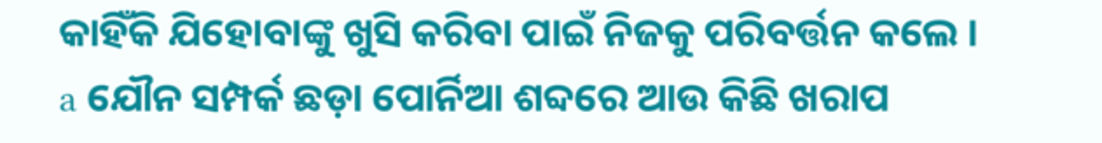କାହିଁକି ଯିହୋବାଙ୍କୁ ଖୁସି କରିବା ପାଇଁ ନିଜକୁ ପରିବର୍ତ୍ତନ କଲେ ।
a ଯୌନ ସମ୍ପର୍କ ଛଡ଼ା ପୋର୍ନିଆ ଶବ୍ଦରେ ଆଉ କିଛି ଖରାପ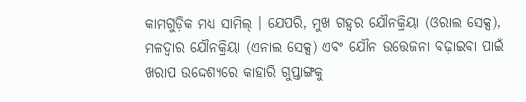କାମଗୁଡ଼ିକ ମଧ୍ୟ ସାମିଲ୍ । ଯେପରି, ମୁଖ ଗହ୍ୱର ଯୌନକ୍ରିୟା (ଓରାଲ ସେକ୍ସ), ମଳଦ୍ୱାର ଯୌନକ୍ରିୟା (ଏନାଲ ସେକ୍ସ) ଏବଂ ଯୌନ ଉତ୍ତେଜନା ବଢ଼ାଇବା ପାଇଁ ଖରାପ ଉଦ୍ଦେଶ୍ୟରେ କାହାରି ଗୁପ୍ତାଙ୍ଗକୁ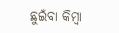ଛୁଇଁବା କିମ୍ବା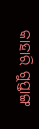କାହାରି ଗୁପ୍ତାଙ୍ଗ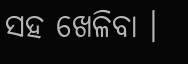ସହ ଖେଳିବା ।